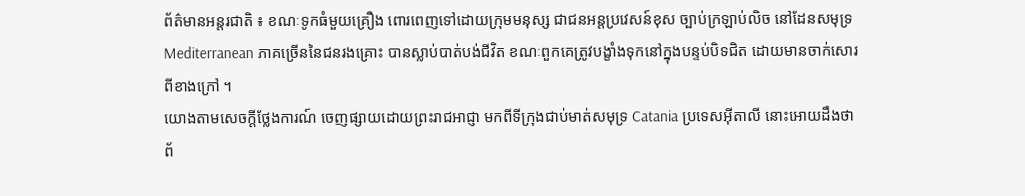ព័ត៌មានអន្តរជាតិ ៖ ខណៈទូកធំមួយគ្រឿង ពោរពេញទៅដោយក្រុមមនុស្ស ជាជនអន្តប្រវេសន៍ខុស ច្បាប់ក្រឡាប់លិច នៅដែនសមុទ្រ Mediterranean ភាគច្រើននៃជនរងគ្រោះ បានស្លាប់បាត់បង់ជីវិត ខណៈពួកគេត្រូវបង្ខាំងទុកនៅក្នុងបន្ទប់បិទជិត ដោយមានចាក់សោរ ពីខាងក្រៅ ។
យោងតាមសេចក្តីថ្លែងការណ៍ ចេញផ្សាយដោយព្រះរាជអាជ្ញា មកពីទីក្រុងជាប់មាត់សមុទ្រ Catania ប្រទេសអ៊ីតាលី នោះអោយដឹងថា ព័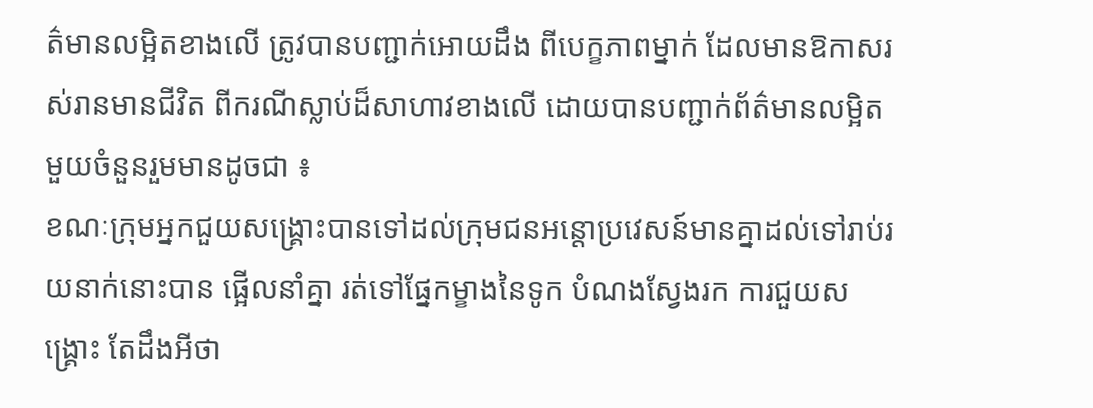ត៌មានលម្អិតខាងលើ ត្រូវបានបញ្ជាក់អោយដឹង ពីបេក្ខភាពម្នាក់ ដែលមានឱកាសរស់រានមានជីវិត ពីករណីស្លាប់ដ៏សាហាវខាងលើ ដោយបានបញ្ជាក់ព័ត៌មានលម្អិត មួយចំនួនរួមមានដូចជា ៖
ខណៈក្រុមអ្នកជួយសង្គ្រោះបានទៅដល់ក្រុមជនអន្តោប្រវេសន៍មានគ្នាដល់ទៅរាប់រយនាក់នោះបាន ផ្អើលនាំគ្នា រត់ទៅផ្នែកម្ខាងនៃទូក បំណងស្វែងរក ការជួយសង្គ្រោះ តែដឹងអីថា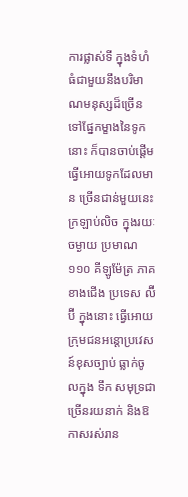ការផ្លាស់ទី ក្នុងទំហំ ធំជាមួយនឹងបរិមាណមនុស្សដ៏ច្រើនទៅផ្នែកម្ខាងនៃទូកនោះ ក៏បានចាប់ផ្តើមធ្វើអោយទូកដែលមាន ច្រើនជាន់មួយនេះ ក្រឡាប់លិច ក្នុងរយៈចម្ងាយ ប្រមាណ ១១០ គីឡូម៉ែត្រ ភាគ ខាងជើង ប្រទេស ល៊ីប៊ី ក្នុងនោះ ធ្វើអោយក្រុមជនអន្តោប្រវេសន៍ខុសច្បាប់ ធ្លាក់ចូលក្នុង ទឹក សមុទ្រជាច្រើនរយនាក់ និងឱកាសរស់រាន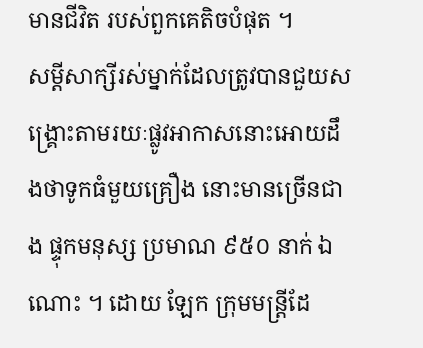មានជីវិត របស់ពួកគេតិចបំផុត ។
សម្តីសាក្សីរស់ម្នាក់ដែលត្រូវបានជួយសង្គ្រោះតាមរយៈផ្លូវអាកាសនោះអោយដឹងថាទូកធំមួយគ្រឿង នោះមានច្រើនជាង ផ្ទុកមនុស្ស ប្រមាណ ៩៥០ នាក់ ឯណោះ ។ ដោយ ឡែក ក្រុមមន្រ្តីដែ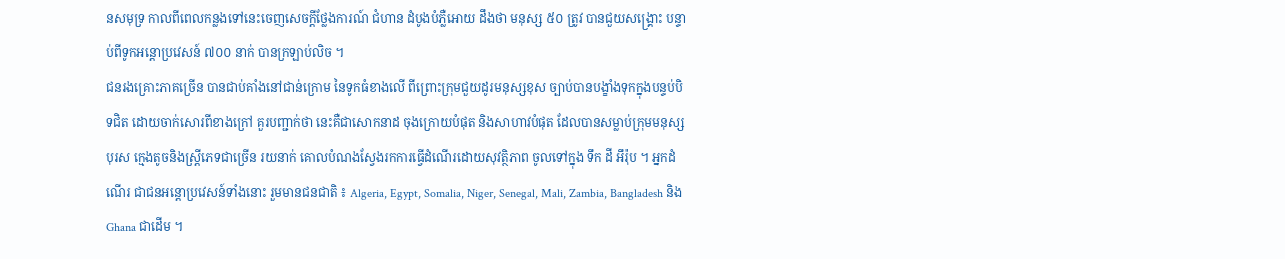នសមុទ្រ កាលពីពេលកន្លងទៅនេះចេញសេចក្តីថ្លែងការណ៍ ជំហាន ដំបូងបំភ្លឺអោយ ដឹងថា មនុស្ស ៥០ ត្រូវ បានជួយសង្គ្រោះ បន្ទាប់ពីទូកអន្តោប្រវេសន៍ ៧០០ នាក់ បានក្រឡាប់លិច ។
ជនរងគ្រោះភាគច្រើន បានជាប់គាំងនៅជាន់ក្រោម នៃទូកធំខាងលើ ពីព្រោះក្រុមជួយដូរមនុស្សខុស ច្បាប់បានបង្ខាំងទុកក្នុងបន្ទប់បិទជិត ដោយចាក់សោរពីខាងក្រៅ គួរបញ្ជាក់ថា នេះគឺជាសោកនាដ ចុងក្រោយបំផុត និងសាហាវបំផុត ដែលបានសម្លាប់ក្រុមមនុស្ស បុរស ក្មេងតូចនិងស្រ្តីភេទជាច្រើន រយនាក់ គោលបំណងស្វែងរកការធ្វើដំណើរដោយសុវត្ថិភាព ចូលទៅក្នុង ទឹក ដី អឹរ៉ុប ។ អ្នកដំណើរ ជាជនអន្តោប្រវេសន៍ទាំងនោះ រួមមានជនជាតិ ៖ Algeria, Egypt, Somalia, Niger, Senegal, Mali, Zambia, Bangladesh និង Ghana ជាដើម ។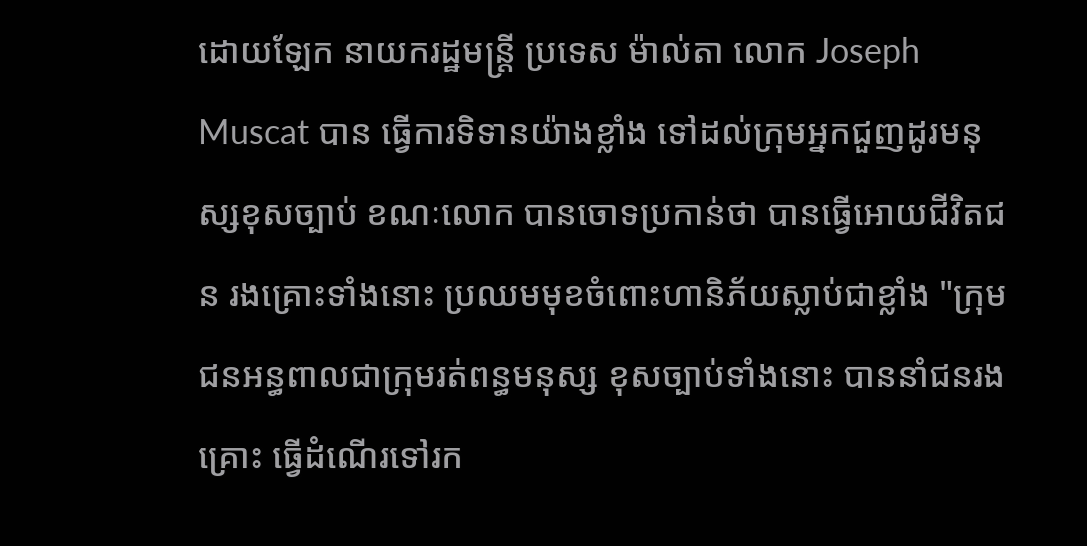ដោយឡែក នាយករដ្ឋមន្រ្តី ប្រទេស ម៉ាល់តា លោក Joseph Muscat បាន ធ្វើការទិទានយ៉ាងខ្លាំង ទៅដល់ក្រុមអ្នកជួញដូរមនុស្សខុសច្បាប់ ខណៈលោក បានចោទប្រកាន់ថា បានធ្វើអោយជីវិតជន រងគ្រោះទាំងនោះ ប្រឈមមុខចំពោះហានិភ័យស្លាប់ជាខ្លាំង "ក្រុមជនអន្ធពាលជាក្រុមរត់ពន្ធមនុស្ស ខុសច្បាប់ទាំងនោះ បាននាំជនរងគ្រោះ ធ្វើដំណើរទៅរក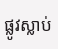ផ្លូវស្លាប់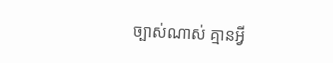ច្បាស់ណាស់ គ្មានអ្វី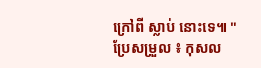ក្រៅពី ស្លាប់ នោះទេ៕ "
ប្រែសម្រួល ៖ កុសល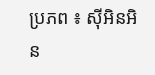ប្រភព ៖ ស៊ីអិនអិន